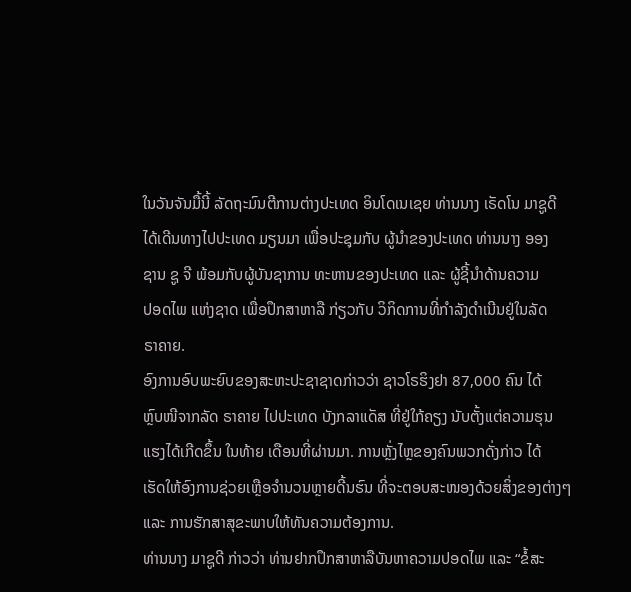ໃນວັນຈັນມື້ນີ້ ລັດຖະມົນຕີການຕ່າງປະເທດ ອິນໂດເນເຊຍ ທ່ານນາງ ເຣັດໂນ ມາຊູດີ
ໄດ້ເດີນທາງໄປປະເທດ ມຽນມາ ເພື່ອປະຊຸມກັບ ຜູ້ນຳຂອງປະເທດ ທ່ານນາງ ອອງ
ຊານ ຊູ ຈີ ພ້ອມກັບຜູ້ບັນຊາການ ທະຫານຂອງປະເທດ ແລະ ຜູ້ຊີ້ນຳດ້ານຄວາມ
ປອດໄພ ແຫ່ງຊາດ ເພື່ອປຶກສາຫາລື ກ່ຽວກັບ ວິກິດການທີ່ກຳລັງດຳເນີນຢູ່ໃນລັດ
ຣາຄາຍ.
ອົງການອົບພະຍົບຂອງສະຫະປະຊາຊາດກ່າວວ່າ ຊາວໂຣຮິງຢາ 87,000 ຄົນ ໄດ້
ຫຼົບໜີຈາກລັດ ຣາຄາຍ ໄປປະເທດ ບັງກລາແດັສ ທີ່ຢູ່ໃກ້ຄຽງ ນັບຕັ້ງແຕ່ຄວາມຮຸນ
ແຮງໄດ້ເກີດຂຶ້ນ ໃນທ້າຍ ເດືອນທີ່ຜ່ານມາ. ການຫຼັ່ງໄຫຼຂອງຄົນພວກດັ່ງກ່າວ ໄດ້
ເຮັດໃຫ້ອົງການຊ່ວຍເຫຼືອຈຳນວນຫຼາຍດີ້ນຮົນ ທີ່ຈະຕອບສະໜອງດ້ວຍສິ່ງຂອງຕ່າງໆ
ແລະ ການຮັກສາສຸຂະພາບໃຫ້ທັນຄວາມຕ້ອງການ.
ທ່ານນາງ ມາຊູດີ ກ່າວວ່າ ທ່ານຢາກປຶກສາຫາລືບັນຫາຄວາມປອດໄພ ແລະ “ຂໍ້ສະ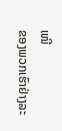ເໜີ
ຂອງພວກເຮົາຢ່າງລະ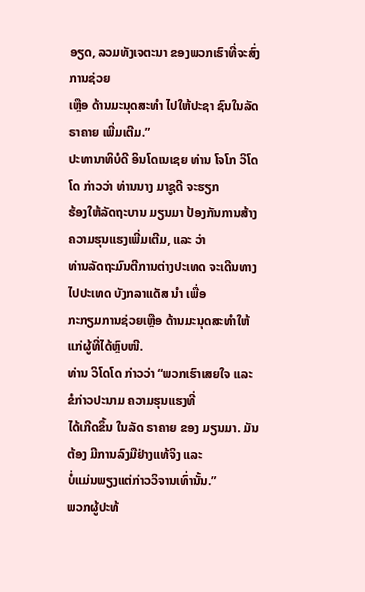ອຽດ, ລວມທັງເຈຕະນາ ຂອງພວກເຮົາທີ່ຈະສົ່ງການຊ່ວຍ
ເຫຼືອ ດ້ານມະນຸດສະທຳ ໄປໃຫ້ປະຊາ ຊົນໃນລັດ ຣາຄາຍ ເພີ່ມເຕີມ.”
ປະທານາທິບໍດີ ອິນໂດເນເຊຍ ທ່ານ ໂຈໂກ ວິໂດໂດ ກ່າວວ່າ ທ່ານນາງ ມາຊູດີ ຈະຮຽກ
ຮ້ອງໃຫ້ລັດຖະບານ ມຽນມາ ປ້ອງກັນການສ້າງຄວາມຮຸນແຮງເພີ່ມເຕີມ, ແລະ ວ່າ
ທ່ານລັດຖະມົນຕີການຕ່າງປະເທດ ຈະເດີນທາງໄປປະເທດ ບັງກລາແດັສ ນຳ ເພື່ອ
ກະກຽມການຊ່ວຍເຫຼືອ ດ້ານມະນຸດສະທຳໃຫ້ແກ່ຜູ້ທີ່ໄດ້ຫຼົບໜີ.
ທ່ານ ວິໂດໂດ ກ່າວວ່າ “ພວກເຮົາເສຍໃຈ ແລະ ຂໍກ່າວປະນາມ ຄວາມຮຸນແຮງທີ່
ໄດ້ເກີດຂຶ້ນ ໃນລັດ ຣາຄາຍ ຂອງ ມຽນມາ. ມັນຕ້ອງ ມີການລົງມືຢ່າງແທ້ຈິງ ແລະ
ບໍ່ແມ່ນພຽງແຕ່ກ່າວວິຈານເທົ່ານັ້ນ.”
ພວກຜູ້ປະທ້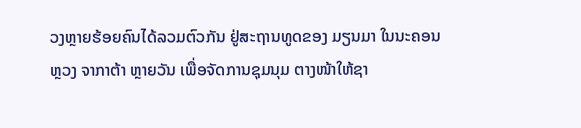ວງຫຼາຍຮ້ອຍຄົນໄດ້ລວມຕົວກັນ ຢູ່ສະຖານທູດຂອງ ມຽນມາ ໃນນະຄອນ
ຫຼວງ ຈາກາຕ້າ ຫຼາຍວັນ ເພື່ອຈັດການຊຸມນຸມ ຕາງໜ້າໃຫ້ຊາ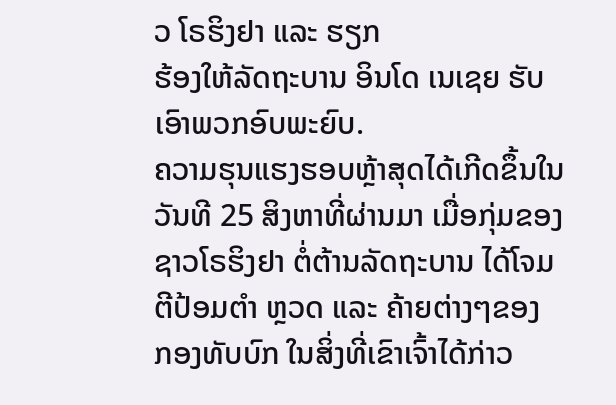ວ ໂຣຮິງຢາ ແລະ ຮຽກ
ຮ້ອງໃຫ້ລັດຖະບານ ອິນໂດ ເນເຊຍ ຮັບເອົາພວກອົບພະຍົບ.
ຄວາມຮຸນແຮງຮອບຫຼ້າສຸດໄດ້ເກີດຂຶ້ນໃນວັນທີ 25 ສິງຫາທີ່ຜ່ານມາ ເມື່ອກຸ່ມຂອງ
ຊາວໂຣຮິງຢາ ຕໍ່ຕ້ານລັດຖະບານ ໄດ້ໂຈມຕີປ້ອມຕຳ ຫຼວດ ແລະ ຄ້າຍຕ່າງໆຂອງ
ກອງທັບບົກ ໃນສິ່ງທີ່ເຂົາເຈົ້າໄດ້ກ່າວ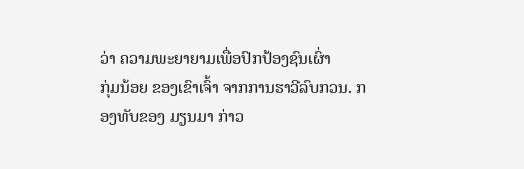ວ່າ ຄວາມພະຍາຍາມເພື່ອປົກປ້ອງຊົນເຜົ່າ
ກຸ່ມນ້ອຍ ຂອງເຂົາເຈົ້າ ຈາກການຮາວີລົບກວນ. ກອງທັບຂອງ ມຽນມາ ກ່າວ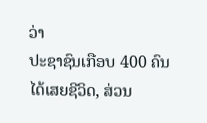ວ່າ
ປະຊາຊົນເກືອບ 400 ຄົນໄດ້ເສຍຊີວິດ, ສ່ວນ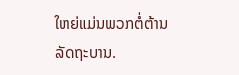ໃຫຍ່ແມ່ນພວກຕໍ່ຕ້ານລັດຖະບານ.